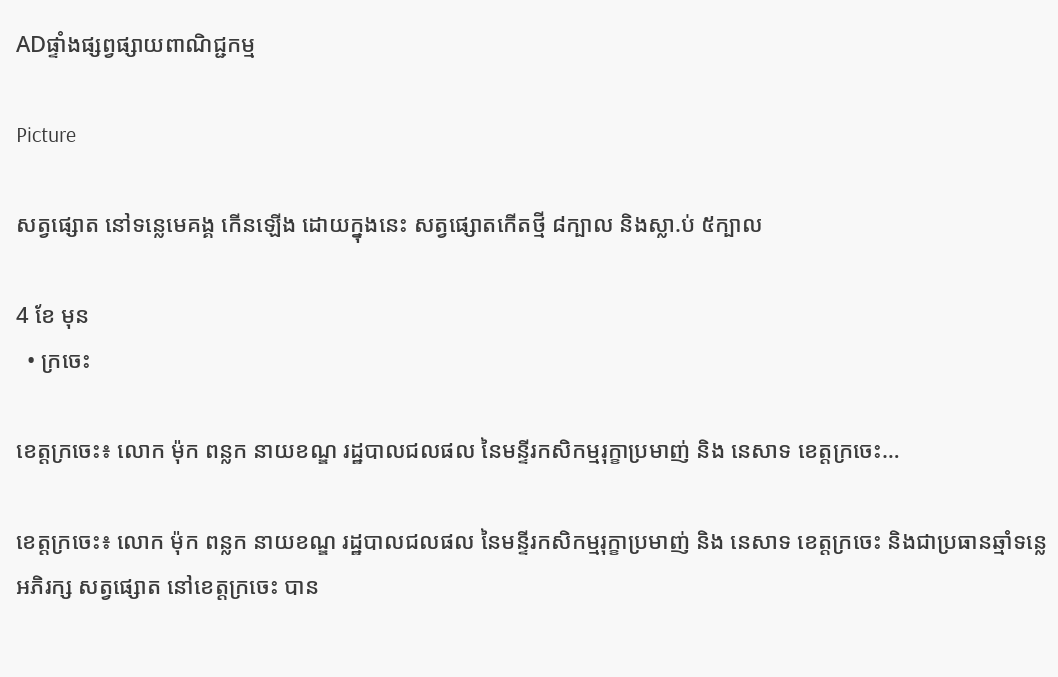ADផ្ទាំងផ្សព្វផ្សាយពាណិជ្ជកម្ម

Picture

សត្វផ្សោត នៅទន្លេមេគង្គ កើនឡើង ដោយក្នុងនេះ សត្វផ្សោតកើតថ្មី ៨ក្បាល និងស្លា.ប់ ៥ក្បាល

4 ខែ មុន
  • ក្រចេះ

ខេត្តក្រចេះ៖ លោក ម៉ុក ពន្លក នាយខណ្ឌ រដ្ឋបាលជលផល នៃមន្ទីរកសិកម្មរុក្ខាប្រមាញ់ និង នេសាទ ខេត្តក្រចេះ…

ខេត្តក្រចេះ៖ លោក ម៉ុក ពន្លក នាយខណ្ឌ រដ្ឋបាលជលផល នៃមន្ទីរកសិកម្មរុក្ខាប្រមាញ់ និង នេសាទ ខេត្តក្រចេះ និងជាប្រធានឆ្មាំទន្លេ អភិរក្ស សត្វផ្សោត នៅខេត្តក្រចេះ បាន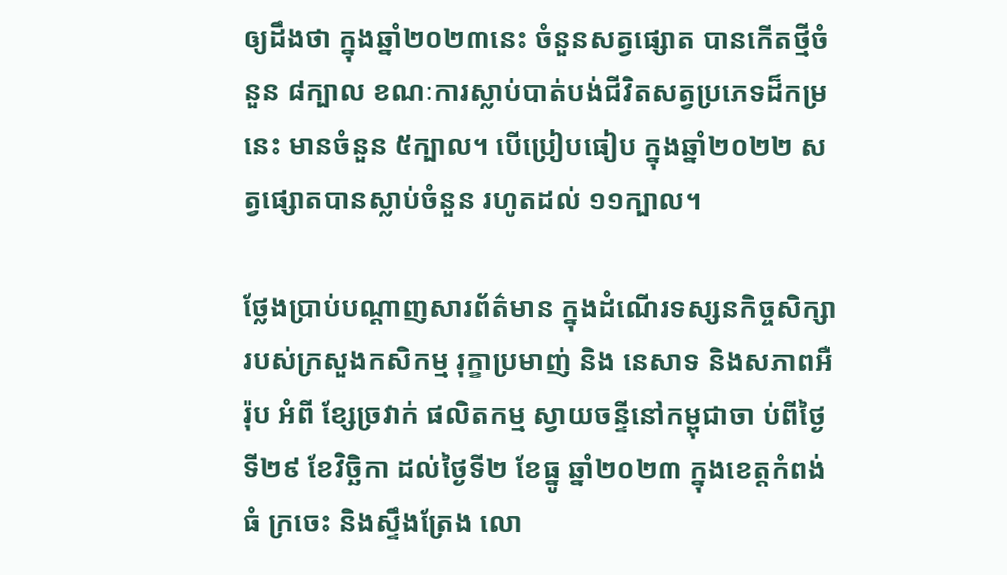ឲ្យដឹងថា ក្នុងឆ្នាំ២០២៣នេះ ចំនួនសត្វផ្សោត បានកើតថ្មីចំនួន ៨ក្បាល ខណៈការស្លាប់បាត់បង់ជីវិតសត្វប្រភេទដ៏កម្រនេះ មានចំនួន ៥ក្បាល។ បើប្រៀបធៀប ក្នុងឆ្នាំ២០២២ សត្វផ្សោតបានស្លាប់ចំនួន រហូតដល់ ១១ក្បាល។

ថ្លែងប្រាប់បណ្តាញសារព័ត៌មាន ក្នុងដំណើរទស្សនកិច្ចសិក្សារបស់ក្រសួងកសិកម្ម រុក្ខាប្រមាញ់ និង នេសាទ និងសភាពអឺរ៉ុប អំពី ខ្សែច្រវាក់ ផលិតកម្ម ស្វាយចន្ទីនៅកម្ពុជាចា ប់ពីថ្ងៃទី២៩ ខែវិច្ឆិកា ដល់ថ្ងៃទី២ ខែធ្នូ ឆ្នាំ២០២៣ ក្នុងខេត្តកំពង់ធំ ក្រចេះ និងស្ទឹងត្រែង លោ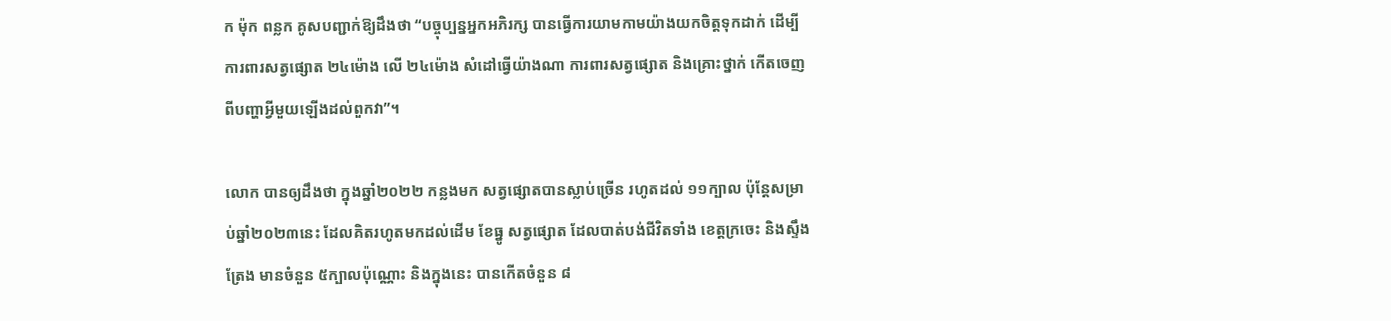ក ម៉ុក ពន្លក គូសបញ្ជាក់ឱ្យដឹងថា “បច្ចុប្បន្នអ្នកអភិរក្ស បានធ្វើការយាមកាមយ៉ាងយកចិត្តទុកដាក់ ដើម្បីការពារសត្វផ្សោត ២៤ម៉ោង លើ ២៤ម៉ោង សំដៅធ្វើយ៉ាងណា ការពារសត្វផ្សោត និងគ្រោះថ្នាក់ កើតចេញពីបញ្ហាអ្វីមួយឡើងដល់ពួកវា”។

លោក បានឲ្យដឹងថា ក្នុងឆ្នាំ២០២២ កន្លងមក សត្វផ្សោតបានស្លាប់ច្រើន រហូតដល់ ១១ក្បាល ប៉ុន្តែសម្រាប់ឆ្នាំ២០២៣នេះ ដែលគិតរហូតមកដល់ដើម ខែធ្នូ សត្វផ្សោត ដែលបាត់បង់ជីវិតទាំង ខេត្តក្រចេះ និងស្ទឹងត្រែង មានចំនួន ៥ក្បាលប៉ុណ្ណោះ និងក្នុងនេះ បានកើតចំនួន ៨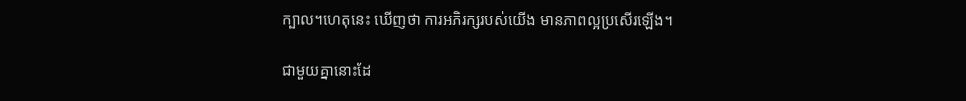ក្បាល។ហេតុនេះ ឃើញថា ការអភិរក្សរបស់យើង មានភាពល្អប្រសើរឡើង។

ជាមួយគ្នានោះដែ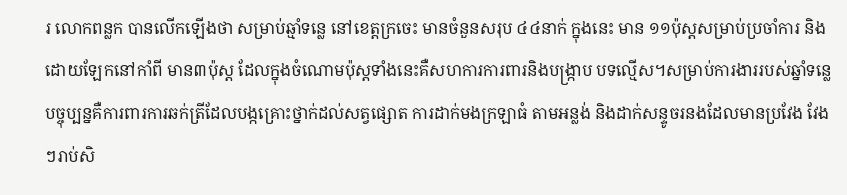រ លោកពន្លក បានលើកឡើងថា សម្រាប់ឆ្មាំទន្លេ នៅខេត្តក្រចេះ មានចំនួនសរុប ៤៤នាក់ ក្នុងនេះ មាន ១១ប៉ុស្តសម្រាប់ប្រចាំការ និង ដោយឡែកនៅកាំពី មាន៣ប៉ុស្ត ដែលក្នុងចំណោមប៉ុស្តទាំងនេះគឺសហការការពារនិងបង្រ្កាប បទល្មើស។សម្រាប់ការងាររបស់ឆ្នាំទន្លេបច្ចុប្បន្នគឺការពារការឆក់ត្រីដែលបង្កគ្រោះថ្នាក់ដល់សត្វផ្សោត ការដាក់មងក្រឡាធំ តាមអន្លង់ និងដាក់សន្ទូចរនងដែលមានប្រវែង វែងៗរាប់សិ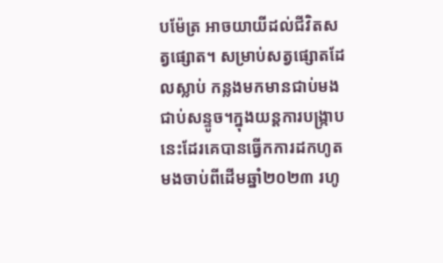បម៉ែត្រ អាចយាយីដល់ជីវិតសត្វផ្សោត។ សម្រាប់សត្វផ្សោតដែលស្លាប់ កន្លងមកមានជាប់មង ជាប់សន្ទូច។ក្នុងយន្តការបង្រ្កាបនេះដែរគេបានធ្វើកការដកហូត មងចាប់ពីដើមឆ្នាំ២០២៣ រហូ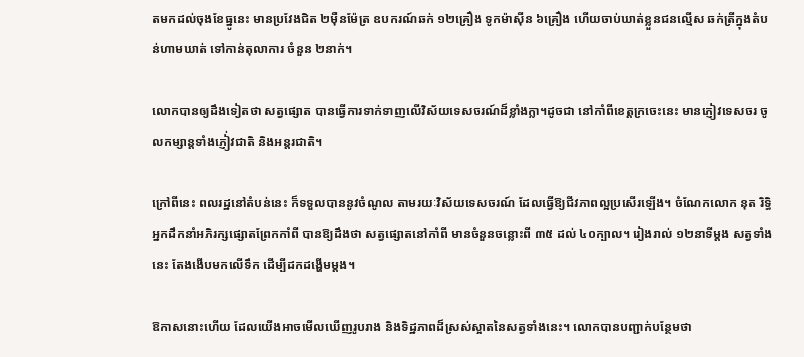តមកដល់ចុងខែធ្នូនេះ មានប្រវែងជិត ២ម៉ឺនម៉ែត្រ ឧបករណ៍ឆក់ ១២គ្រឿង ទូកម៉ាស៊ីន ៦គ្រឿង ហើយចាប់ឃាត់ខ្លួនជនល្មើស ឆក់ត្រីក្នុងតំបន់ហាមឃាត់ ទៅកាន់តុលាការ ចំនួន ២នាក់។

លោកបានឲ្យដឹងទៀតថា សត្វផ្សោត បានធ្វើការទាក់ទាញលើវិស័យទេសចរណ៍ដ៏ខ្លាំងក្លា។ដូចជា នៅកាំពីខេត្តក្រចេះនេះ មានភ្ញៀវទេសចរ ចូលកម្សាន្តទាំងភ្ញៀ់វជាតិ និងអន្តរជាតិ។

ក្រៅពីនេះ ពលរដ្ឋនៅតំបន់នេះ ក៏ទទួលបាននូវចំណូល តាមរយៈវិស័យទេសចរណ៍ ដែលធ្វើឱ្យជីវភាពល្អប្រសើរឡើង។ ចំណែកលោក នុត រិទ្ធិ អ្នកដឹកនាំអភិរក្សផ្សោតព្រែកកាំពី បានឱ្យដឹងថា សត្វផ្សោតនៅកាំពី មានចំនួនចន្លោះពី ៣៥ ដល់ ៤០ក្បាល។ រៀងរាល់ ១២នាទីម្តង សត្វទាំងនេះ តែងងើបមកលើទឹក ដើម្បីដកដង្ហើមម្តង។

ឱកាសនោះហើយ ដែលយើងអាចមើលឃើញរូបរាង និងទិដ្ឋភាពដ៏ស្រស់ស្អាតនៃសត្វទាំងនេះ។ លោកបានបញ្ជាក់បន្ថែមថា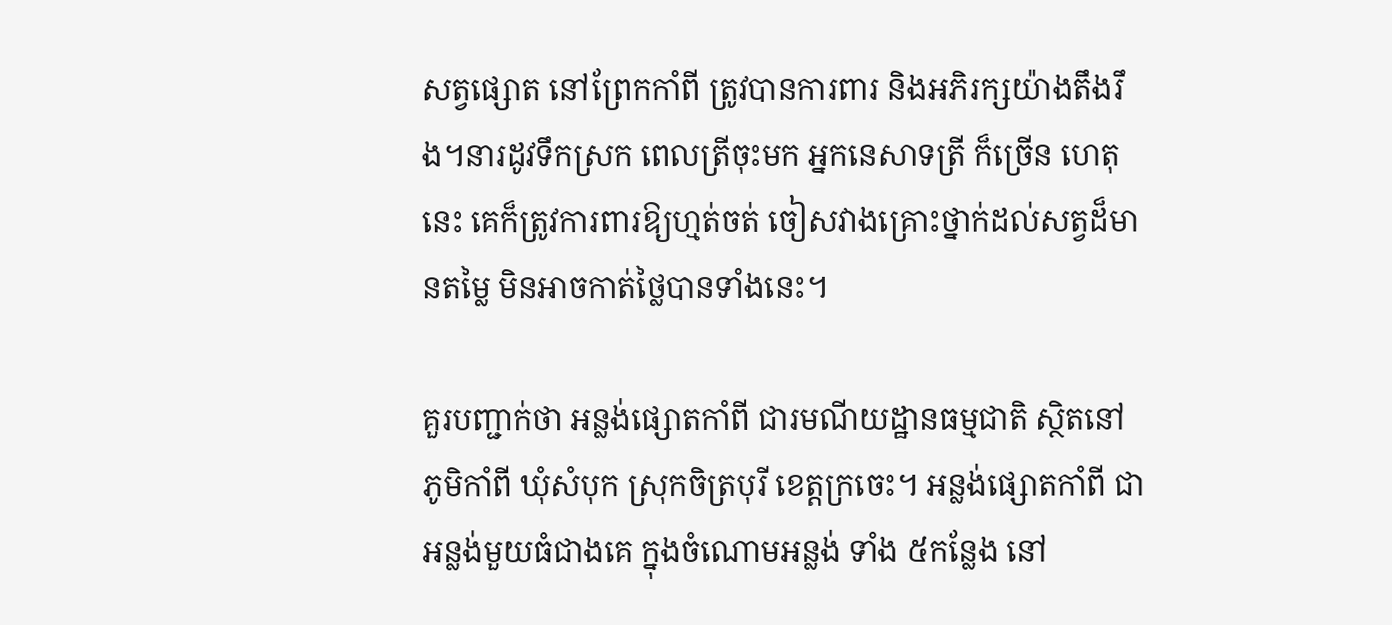សត្វផ្សោត នៅព្រែកកាំពី ត្រូវបានការពារ និងអភិរក្សយ៉ាងតឹងរឹង។នារដូវទឹកស្រក ពេលត្រីចុះមក អ្នកនេសាទត្រី ក៏ច្រើន ហេតុនេះ គេក៏ត្រូវការពារឱ្យហ្មត់ចត់ ចៀសវាងគ្រោះថ្នាក់ដល់សត្វដ៏មានតម្លៃ មិនអាចកាត់ថ្លៃបានទាំងនេះ។

គួរបញ្ជាក់ថា អន្លង់ផ្សោតកាំពី ជារមណីយដ្ឋានធម្មជាតិ ស្ថិតនៅភូមិកាំពី ឃុំសំបុក ស្រុកចិត្របុរី ខេត្តក្រចេះ។ អន្លង់ផ្សោតកាំពី ជាអន្លង់មួយធំជាងគេ ក្នុងចំណោមអន្លង់ ទាំង ៥កន្លែង នៅ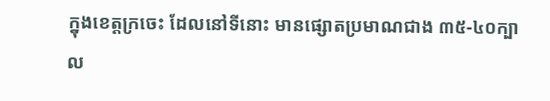ក្នុងខេត្តក្រចេះ ដែលនៅទីនោះ មានផ្សោតប្រមាណជាង ៣៥-៤០ក្បាល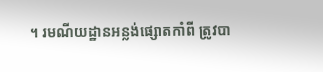។ រមណីយដ្ឋានអន្លង់ផ្សោតកាំពី ត្រូវបា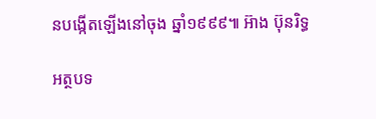នបង្កើតឡើងនៅចុង ឆ្នាំ១៩៩៩៕ អ៊ាង ប៊ុនរិទ្ធ

អត្ថបទ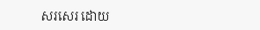សរសេរ ដោយ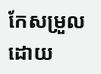កែសម្រួលដោយ